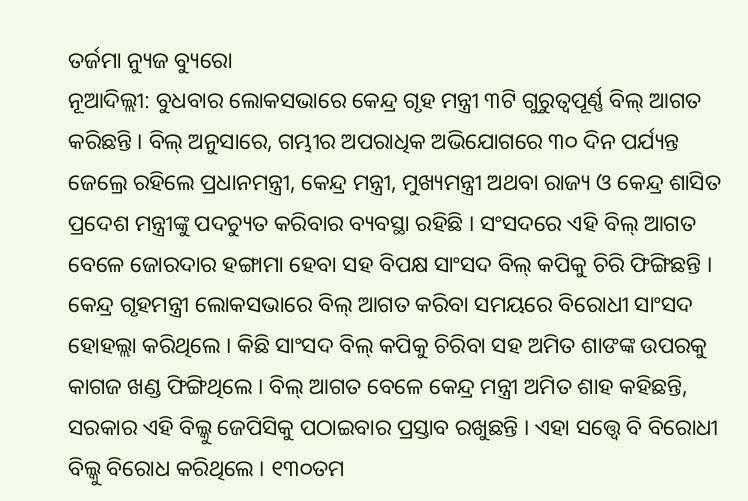ତର୍ଜମା ନ୍ୟୁଜ ବ୍ୟୁରୋ
ନୂଆଦିଲ୍ଲୀ: ବୁଧବାର ଲୋକସଭାରେ କେନ୍ଦ୍ର ଗୃହ ମନ୍ତ୍ରୀ ୩ଟି ଗୁରୁତ୍ଵପୂର୍ଣ୍ଣ ବିଲ୍ ଆଗତ କରିଛନ୍ତି । ବିଲ୍ ଅନୁସାରେ, ଗମ୍ଭୀର ଅପରାଧିକ ଅଭିଯୋଗରେ ୩୦ ଦିନ ପର୍ଯ୍ୟନ୍ତ ଜେଲ୍ରେ ରହିଲେ ପ୍ରଧାନମନ୍ତ୍ରୀ, କେନ୍ଦ୍ର ମନ୍ତ୍ରୀ, ମୁଖ୍ୟମନ୍ତ୍ରୀ ଅଥବା ରାଜ୍ୟ ଓ କେନ୍ଦ୍ର ଶାସିତ ପ୍ରଦେଶ ମନ୍ତ୍ରୀଙ୍କୁ ପଦଚ୍ୟୁତ କରିବାର ବ୍ୟବସ୍ଥା ରହିଛି । ସଂସଦରେ ଏହି ବିଲ୍ ଆଗତ ବେଳେ ଜୋରଦାର ହଙ୍ଗାମା ହେବା ସହ ବିପକ୍ଷ ସାଂସଦ ବିଲ୍ କପିକୁ ଚିରି ଫିଙ୍ଗିଛନ୍ତି ।
କେନ୍ଦ୍ର ଗୃହମନ୍ତ୍ରୀ ଲୋକସଭାରେ ବିଲ୍ ଆଗତ କରିବା ସମୟରେ ବିରୋଧୀ ସାଂସଦ ହୋହଲ୍ଲା କରିଥିଲେ । କିଛି ସାଂସଦ ବିଲ୍ କପିକୁ ଚିରିବା ସହ ଅମିତ ଶାଙଙ୍କ ଉପରକୁ କାଗଜ ଖଣ୍ଡ ଫିଙ୍ଗିଥିଲେ । ବିଲ୍ ଆଗତ ବେଳେ କେନ୍ଦ୍ର ମନ୍ତ୍ରୀ ଅମିତ ଶାହ କହିଛନ୍ତି, ସରକାର ଏହି ବିଲ୍କୁ ଜେପିସିକୁ ପଠାଇବାର ପ୍ରସ୍ତାବ ରଖୁଛନ୍ତି । ଏହା ସତ୍ତ୍ଵେ ବି ବିରୋଧୀ ବିଲ୍କୁ ବିରୋଧ କରିଥିଲେ । ୧୩୦ତମ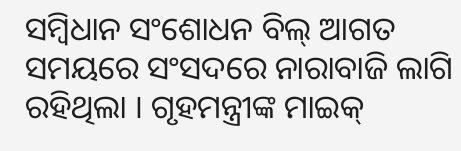ସମ୍ବିଧାନ ସଂଶୋଧନ ବିଲ୍ ଆଗତ ସମୟରେ ସଂସଦରେ ନାରାବାଜି ଲାଗି ରହିଥିଲା । ଗୃହମନ୍ତ୍ରୀଙ୍କ ମାଇକ୍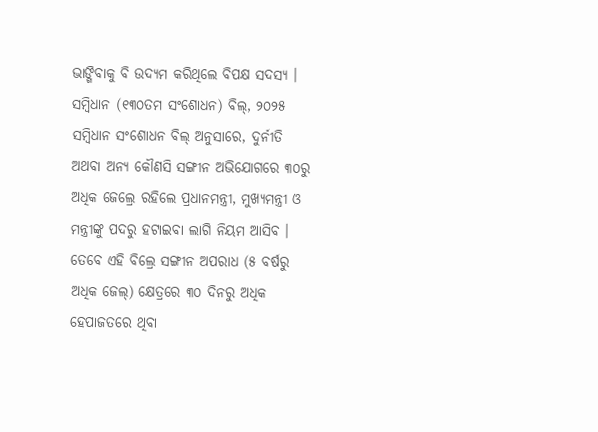ଭାଙ୍ଗିବାକୁ ବି ଉଦ୍ୟମ କରିଥିଲେ ବିପକ୍ଷ ସଦସ୍ୟ ।
ସମ୍ବିଧାନ (୧୩୦ତମ ସଂଶୋଧନ) ବିଲ୍, ୨୦୨୫
ସମ୍ବିଧାନ ସଂଶୋଧନ ବିଲ୍ ଅନୁସାରେ, ଦୁର୍ନୀତି ଅଥବା ଅନ୍ୟ କୌଣସି ସଙ୍ଗୀନ ଅଭିଯୋଗରେ ୩୦ରୁ ଅଧିକ ଜେଲ୍ରେ ରହିଲେ ପ୍ରଧାନମନ୍ତ୍ରୀ, ମୁଖ୍ୟମନ୍ତ୍ରୀ ଓ ମନ୍ତ୍ରୀଙ୍କୁ ପଦରୁ ହଟାଇବା ଲାଗି ନିୟମ ଆସିବ । ତେବେ ଏହି ବିଲ୍ରେ ସଙ୍ଗୀନ ଅପରାଧ (୫ ବର୍ଷରୁ ଅଧିକ ଜେଲ୍) କ୍ଷେତ୍ରରେ ୩୦ ଦିନରୁ ଅଧିକ ହେପାଜତରେ ଥିବା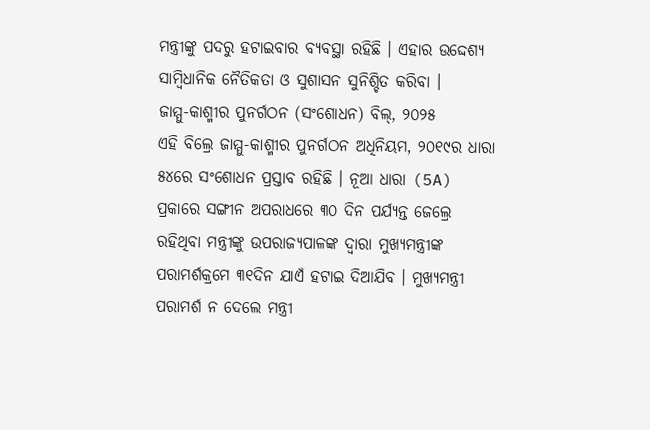ମନ୍ତ୍ରୀଙ୍କୁ ପଦରୁ ହଟାଇବାର ବ୍ୟବସ୍ଥା ରହିଛି । ଏହାର ଉଦ୍ଦେଶ୍ୟ ସାମ୍ବିଧାନିକ ନୈତିକତା ଓ ସୁଶାସନ ସୁନିଶ୍ଚିତ କରିବା ।
ଜାମ୍ମୁ-କାଶ୍ମୀର ପୁନର୍ଗଠନ (ସଂଶୋଧନ) ବିଲ୍, ୨୦୨୫
ଏହି ବିଲ୍ରେ ଜାମ୍ମୁ-କାଶ୍ମୀର ପୁନର୍ଗଠନ ଅଧିନିୟମ, ୨୦୧୯ର ଧାରା ୫୪ରେ ସଂଶୋଧନ ପ୍ରସ୍ତାବ ରହିଛି । ନୂଆ ଧାରା (5A) ପ୍ରକାରେ ସଙ୍ଗୀନ ଅପରାଧରେ ୩୦ ଦିନ ପର୍ଯ୍ୟନ୍ତ ଜେଲ୍ରେ ରହିଥିବା ମନ୍ତ୍ରୀଙ୍କୁ ଉପରାଜ୍ୟପାଳଙ୍କ ଦ୍ଵାରା ମୁଖ୍ୟମନ୍ତ୍ରୀଙ୍କ ପରାମର୍ଶକ୍ରମେ ୩୧ଦିନ ଯାଏଁ ହଟାଇ ଦିଆଯିବ । ମୁଖ୍ୟମନ୍ତ୍ରୀ ପରାମର୍ଶ ନ ଦେଲେ ମନ୍ତ୍ରୀ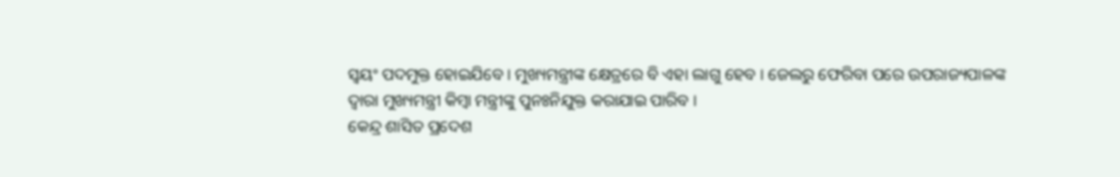ସ୍ଵୟଂ ପଦମୁକ୍ତ ହୋଇଯିବେ । ମୁଖ୍ୟମନ୍ତ୍ରୀଙ୍କ କ୍ଷେତ୍ରରେ ବି ଏହା ଲାଗୁ ହେବ । ଜେଲରୁ ଫେରିବା ପରେ ଉପରାଜ୍ୟପାଳଙ୍କ ଦ୍ଵାରା ମୁଖ୍ୟମନ୍ତ୍ରୀ କିମ୍ବା ମନ୍ତ୍ରୀଙ୍କୁ ପୁନଃନିଯୁକ୍ତ କରାଯାଇ ପାରିବ ।
କେନ୍ଦ୍ର ଶାସିତ ପ୍ରଦେଶ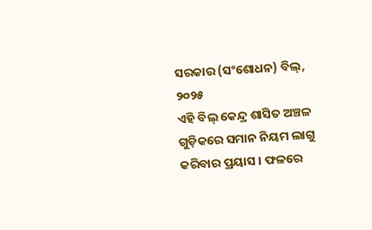ସରକାର (ସଂଶୋଧନ) ବିଲ୍, ୨୦୨୫
ଏହି ବିଲ୍ କେନ୍ଦ୍ର ଶାସିତ ଅଞ୍ଚଳ ଗୁଡ଼ିକରେ ସମାନ ନିୟମ ଲାଗୁ କରିବାର ପ୍ରୟାସ । ଫଳରେ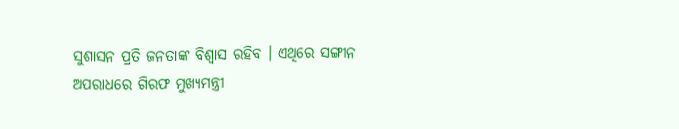ସୁଶାସନ ପ୍ରତି ଜନତାଙ୍କ ବିଶ୍ଵାସ ରହିବ । ଏଥିରେ ସଙ୍ଗୀନ ଅପରାଧରେ ଗିରଫ ମୁଖ୍ୟମନ୍ତ୍ରୀ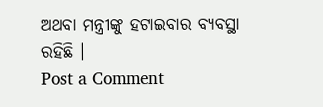ଅଥବା ମନ୍ତ୍ରୀଙ୍କୁ ହଟାଇବାର ବ୍ୟବସ୍ଥା ରହିଛି ।
Post a Comment